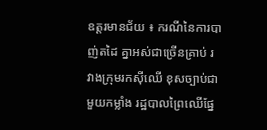ឧត្ដរមានជ័យ ៖ ករណីនៃការបាញ់តដៃ គ្នាអស់ជាច្រើនគ្រាប់ រវាងក្រុមរកស៊ីឈើ ខុសច្បាប់ជាមួយកម្លាំង រដ្ឋបាលព្រៃឈើផ្នែ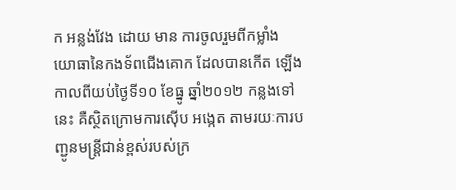ក អន្លង់វែង ដោយ មាន ការចូលរួមពីកម្លាំង យោធានៃកងទ័ពជើងគោក ដែលបានកើត ឡើងកាលពីយប់ថ្ងៃទី១០ ខែធ្នូ ឆ្នាំ២០១២ កន្លងទៅនេះ គឺស្ថិតក្រោមការស៊ើប អង្កេត តាមរយៈការបញ្ជូនមន្ដ្រីជាន់ខ្ពស់របស់ក្រ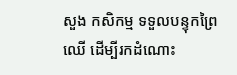សួង កសិកម្ម ទទួលបន្ទុកព្រៃឈើ ដើម្បីរកដំណោះ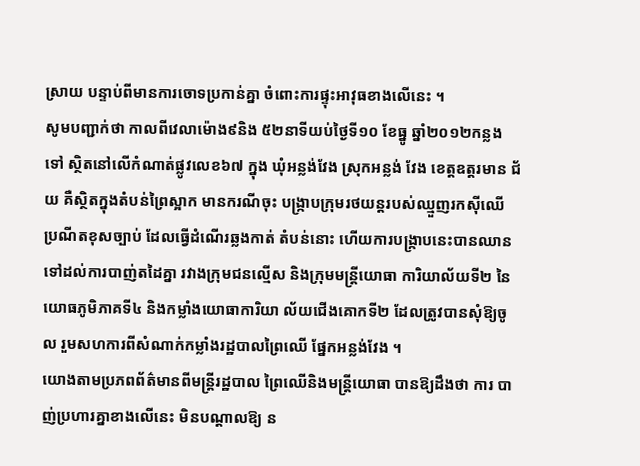ស្រាយ បន្ទាប់ពីមានការចោទប្រកាន់គ្នា ចំពោះការផ្ទុះអាវុធខាងលើនេះ ។
សូមបញ្ជាក់ថា កាលពីវេលាម៉ោង៩និង ៥២នាទីយប់ថ្ងៃទី១០ ខែធ្នូ ឆ្នាំ២០១២កន្លង ទៅ ស្ថិតនៅលើកំណាត់ផ្លូវលេខ៦៧ ក្នុង ឃុំអន្លង់វែង ស្រុកអន្លង់ វែង ខេត្ដឧត្ដរមាន ជ័យ គឺស្ថិតក្នុងតំបន់ព្រៃស្អាក មានករណីចុះ បង្ក្រាបក្រុមរថយន្ដរបស់ឈ្មួញរកស៊ីឈើ ប្រណីតខុសច្បាប់ ដែលធ្វើដំណើរឆ្លងកាត់ តំបន់នោះ ហើយការបង្ក្រាបនេះបានឈាន ទៅដល់ការបាញ់តដៃគ្នា រវាងក្រុមជនល្មើស និងក្រុមមន្ដ្រីយោធា ការិយាល័យទី២ នៃ យោធភូមិភាគទី៤ និងកម្លាំងយោធាការិយា ល័យជើងគោកទី២ ដែលត្រូវបានសុំឱ្យចូល រួមសហការពីសំណាក់កម្លាំងរដ្ឋបាលព្រៃឈើ ផ្នែកអន្លង់វែង ។
យោងតាមប្រភពព័ត៌មានពីមន្ដ្រីរដ្ឋបាល ព្រៃឈើនិងមន្ដ្រីយោធា បានឱ្យដឹងថា ការ បាញ់ប្រហារគ្នាខាងលើនេះ មិនបណ្ដាលឱ្យ ន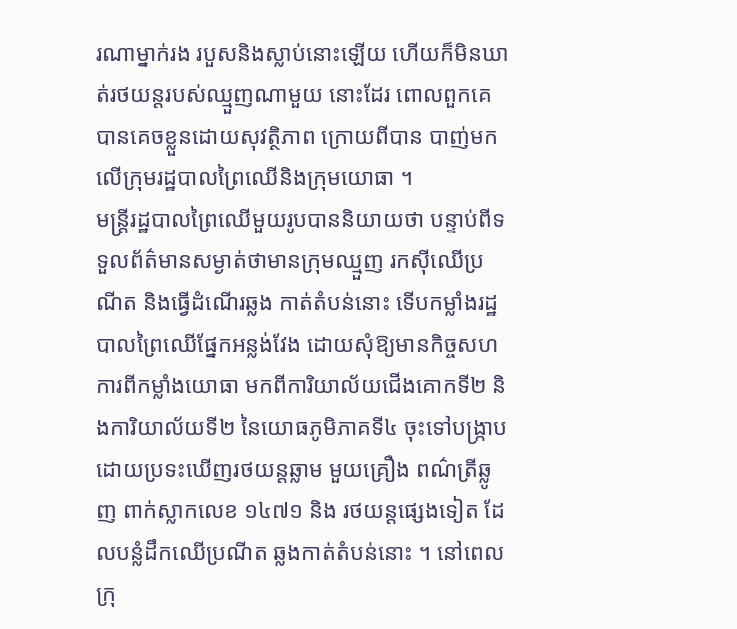រណាម្នាក់រង របួសនិងស្លាប់នោះឡើយ ហើយក៏មិនឃាត់រថយន្ដរបស់ឈ្មួញណាមួយ នោះដែរ ពោលពួកគេបានគេចខ្លួនដោយសុវត្ថិភាព ក្រោយពីបាន បាញ់មក លើក្រុមរដ្ឋបាលព្រៃឈើនិងក្រុមយោធា ។
មន្ដ្រីរដ្ឋបាលព្រៃឈើមួយរូបបាននិយាយថា បន្ទាប់ពីទទួលព័ត៌មានសម្ងាត់ថាមានក្រុមឈ្មួញ រកស៊ីឈើប្រណីត និងធ្វើដំណើរឆ្លង កាត់តំបន់នោះ ទើបកម្លាំងរដ្ឋបាលព្រៃឈើផ្នែកអន្លង់វែង ដោយសុំឱ្យមានកិច្ចសហការពីកម្លាំងយោធា មកពីការិយាល័យជើងគោកទី២ និងការិយាល័យទី២ នៃយោធភូមិភាគទី៤ ចុះទៅបង្ក្រាប ដោយប្រទះឃើញរថយន្ដឆ្លាម មួយគ្រឿង ពណ៌ត្រីឆ្លូញ ពាក់ស្លាកលេខ ១៤៧១ និង រថយន្ដផ្សេងទៀត ដែលបន្លំដឹកឈើប្រណីត ឆ្លងកាត់តំបន់នោះ ។ នៅពេលក្រុ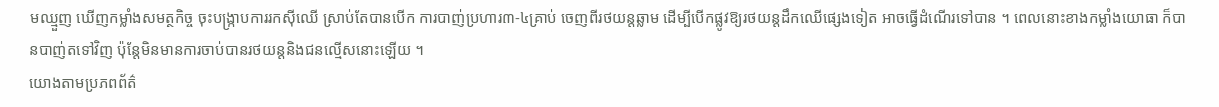មឈ្មួញ ឃើញកម្លាំងសមត្ថកិច្ច ចុះបង្ក្រាបការរកស៊ីឈើ ស្រាប់តែបានបើក ការបាញ់ប្រហារ៣-៤គ្រាប់ ចេញពីរថយន្ដឆ្លាម ដើម្បីបើកផ្លូវឱ្យរថយន្ដដឹកឈើផ្សេងទៀត អាចធ្វើដំណើរទៅបាន ។ ពេលនោះខាងកម្លាំងយោធា ក៏បានបាញ់តទៅវិញ ប៉ុន្ដែមិនមានការចាប់បានរថយន្ដនិងជនល្មើសនោះឡើយ ។
យោងតាមប្រភពព័ត៌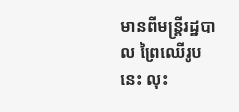មានពីមន្ដ្រីរដ្ឋបាល ព្រៃឈើរូបនេះ លុះ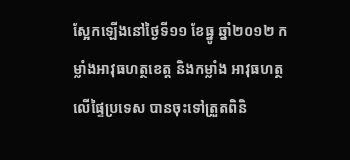ស្អែកឡើងនៅថ្ងៃទី១១ ខែធ្នូ ឆ្នាំ២០១២ កម្លាំងអាវុធហត្ថខេត្ដ និងកម្លាំង អាវុធហត្ថ លើផ្ទៃប្រទេស បានចុះទៅត្រួតពិនិ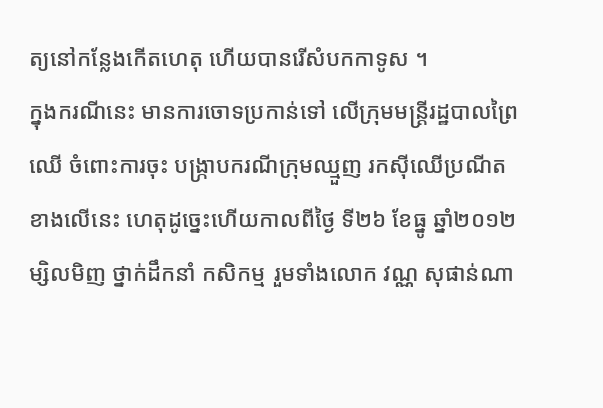ត្យនៅកន្លែងកើតហេតុ ហើយបានរើសំបកកាទូស ។
ក្នុងករណីនេះ មានការចោទប្រកាន់ទៅ លើក្រុមមន្ដ្រីរដ្ឋបាលព្រៃឈើ ចំពោះការចុះ បង្ក្រាបករណីក្រុមឈ្មួញ រកស៊ីឈើប្រណីត ខាងលើនេះ ហេតុដូច្នេះហើយកាលពីថ្ងៃ ទី២៦ ខែធ្នូ ឆ្នាំ២០១២ម្សិលមិញ ថ្នាក់ដឹកនាំ កសិកម្ម រួមទាំងលោក វណ្ណ សុផាន់ណា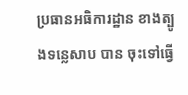ប្រធានអធិការដ្ឋាន ខាងត្បូងទន្លេសាប បាន ចុះទៅធ្វើ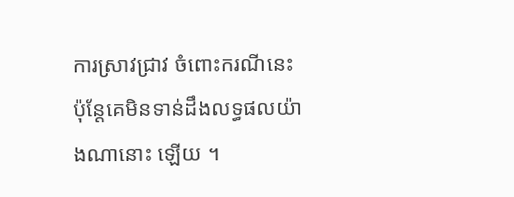ការស្រាវជ្រាវ ចំពោះករណីនេះ ប៉ុន្ដែគេមិនទាន់ដឹងលទ្ធផលយ៉ាងណានោះ ឡើយ ។